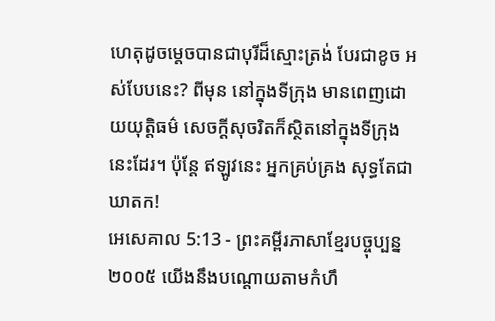ហេតុដូចម្ដេចបានជាបុរីដ៏ស្មោះត្រង់ បែរជាខូច អស់បែបនេះ? ពីមុន នៅក្នុងទីក្រុង មានពេញដោយយុត្តិធម៌ សេចក្ដីសុចរិតក៏ស្ថិតនៅក្នុងទីក្រុងនេះដែរ។ ប៉ុន្តែ ឥឡូវនេះ អ្នកគ្រប់គ្រង សុទ្ធតែជាឃាតក!
អេសេគាល 5:13 - ព្រះគម្ពីរភាសាខ្មែរបច្ចុប្បន្ន ២០០៥ យើងនឹងបណ្ដោយតាមកំហឹ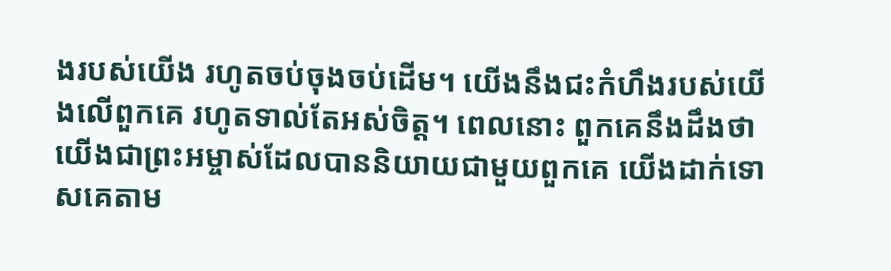ងរបស់យើង រហូតចប់ចុងចប់ដើម។ យើងនឹងជះកំហឹងរបស់យើងលើពួកគេ រហូតទាល់តែអស់ចិត្ត។ ពេលនោះ ពួកគេនឹងដឹងថា យើងជាព្រះអម្ចាស់ដែលបាននិយាយជាមួយពួកគេ យើងដាក់ទោសគេតាម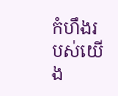កំហឹងរបស់យើង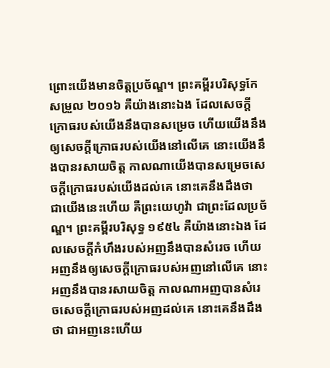ព្រោះយើងមានចិត្តប្រច័ណ្ឌ។ ព្រះគម្ពីរបរិសុទ្ធកែសម្រួល ២០១៦ គឺយ៉ាងនោះឯង ដែលសេចក្ដីក្រោធរបស់យើងនឹងបានសម្រេច ហើយយើងនឹងឲ្យសេចក្ដីក្រោធរបស់យើងនៅលើគេ នោះយើងនឹងបានរសាយចិត្ត កាលណាយើងបានសម្រេចសេចក្ដីក្រោធរបស់យើងដល់គេ នោះគេនឹងដឹងថា ជាយើងនេះហើយ គឺព្រះយេហូវ៉ា ជាព្រះដែលប្រច័ណ្ឌ។ ព្រះគម្ពីរបរិសុទ្ធ ១៩៥៤ គឺយ៉ាងនោះឯង ដែលសេចក្ដីកំហឹងរបស់អញនឹងបានសំរេច ហើយអញនឹងឲ្យសេចក្ដីក្រោធរបស់អញនៅលើគេ នោះអញនឹងបានរសាយចិត្ត កាលណាអញបានសំរេចសេចក្ដីក្រោធរបស់អញដល់គេ នោះគេនឹងដឹងថា ជាអញនេះហើយ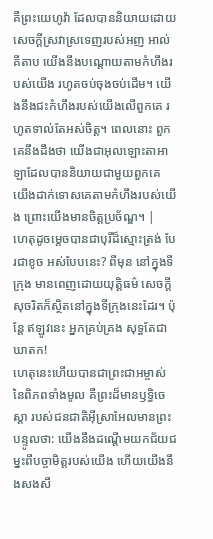គឺព្រះយេហូវ៉ា ដែលបាននិយាយដោយសេចក្ដីស្រវាស្រទេញរបស់អញ អាល់គីតាប យើងនឹងបណ្ដោយតាមកំហឹងរបស់យើង រហូតចប់ចុងចប់ដើម។ យើងនឹងជះកំហឹងរបស់យើងលើពួកគេ រហូតទាល់តែអស់ចិត្ត។ ពេលនោះ ពួកគេនឹងដឹងថា យើងជាអុលឡោះតាអាឡាដែលបាននិយាយជាមួយពួកគេ យើងដាក់ទោសគេតាមកំហឹងរបស់យើង ព្រោះយើងមានចិត្តប្រច័ណ្ឌ។ |
ហេតុដូចម្ដេចបានជាបុរីដ៏ស្មោះត្រង់ បែរជាខូច អស់បែបនេះ? ពីមុន នៅក្នុងទីក្រុង មានពេញដោយយុត្តិធម៌ សេចក្ដីសុចរិតក៏ស្ថិតនៅក្នុងទីក្រុងនេះដែរ។ ប៉ុន្តែ ឥឡូវនេះ អ្នកគ្រប់គ្រង សុទ្ធតែជាឃាតក!
ហេតុនេះហើយបានជាព្រះជាអម្ចាស់ នៃពិភពទាំងមូល គឺព្រះដ៏មានឫទ្ធិចេស្ដា របស់ជនជាតិអ៊ីស្រាអែលមានព្រះបន្ទូលថា: យើងនឹងដណ្ដើមយកជ័យជម្នះពីបច្ចាមិត្តរបស់យើង ហើយយើងនឹងសងសឹ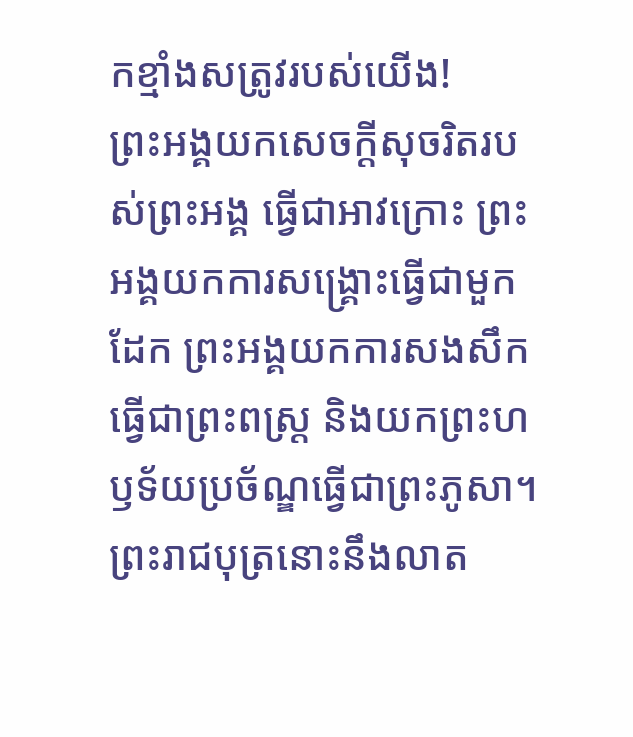កខ្មាំងសត្រូវរបស់យើង!
ព្រះអង្គយកសេចក្ដីសុចរិតរបស់ព្រះអង្គ ធ្វើជាអាវក្រោះ ព្រះអង្គយកការសង្គ្រោះធ្វើជាមួកដែក ព្រះអង្គយកការសងសឹកធ្វើជាព្រះពស្ដ្រ និងយកព្រះហឫទ័យប្រច័ណ្ឌធ្វើជាព្រះភូសា។
ព្រះរាជបុត្រនោះនឹងលាត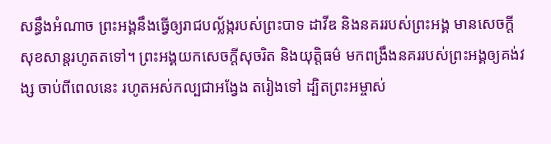សន្ធឹងអំណាច ព្រះអង្គនឹងធ្វើឲ្យរាជបល្ល័ង្ករបស់ព្រះបាទ ដាវីឌ និងនគររបស់ព្រះអង្គ មានសេចក្ដីសុខសាន្តរហូតតទៅ។ ព្រះអង្គយកសេចក្ដីសុចរិត និងយុត្តិធម៌ មកពង្រឹងនគររបស់ព្រះអង្គឲ្យគង់វង្ស ចាប់ពីពេលនេះ រហូតអស់កល្បជាអង្វែង តរៀងទៅ ដ្បិតព្រះអម្ចាស់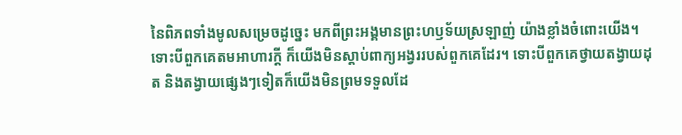នៃពិភពទាំងមូលសម្រេចដូច្នេះ មកពីព្រះអង្គមានព្រះហឫទ័យស្រឡាញ់ យ៉ាងខ្លាំងចំពោះយើង។
ទោះបីពួកគេតមអាហារក្ដី ក៏យើងមិនស្ដាប់ពាក្យអង្វររបស់ពួកគេដែរ។ ទោះបីពួកគេថ្វាយតង្វាយដុត និងតង្វាយផ្សេងៗទៀតក៏យើងមិនព្រមទទួលដែ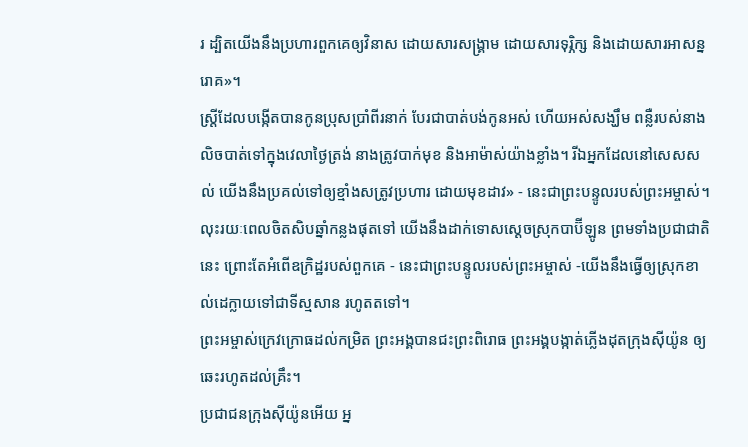រ ដ្បិតយើងនឹងប្រហារពួកគេឲ្យវិនាស ដោយសារសង្គ្រាម ដោយសារទុរ្ភិក្ស និងដោយសារអាសន្នរោគ»។
ស្ត្រីដែលបង្កើតបានកូនប្រុសប្រាំពីរនាក់ បែរជាបាត់បង់កូនអស់ ហើយអស់សង្ឃឹម ពន្លឺរបស់នាងលិចបាត់ទៅក្នុងវេលាថ្ងៃត្រង់ នាងត្រូវបាក់មុខ និងអាម៉ាស់យ៉ាងខ្លាំង។ រីឯអ្នកដែលនៅសេសសល់ យើងនឹងប្រគល់ទៅឲ្យខ្មាំងសត្រូវប្រហារ ដោយមុខដាវ» - នេះជាព្រះបន្ទូលរបស់ព្រះអម្ចាស់។
លុះរយៈពេលចិតសិបឆ្នាំកន្លងផុតទៅ យើងនឹងដាក់ទោសស្ដេចស្រុកបាប៊ីឡូន ព្រមទាំងប្រជាជាតិនេះ ព្រោះតែអំពើឧក្រិដ្ឋរបស់ពួកគេ - នេះជាព្រះបន្ទូលរបស់ព្រះអម្ចាស់ -យើងនឹងធ្វើឲ្យស្រុកខាល់ដេក្លាយទៅជាទីស្មសាន រហូតតទៅ។
ព្រះអម្ចាស់ក្រេវក្រោធដល់កម្រិត ព្រះអង្គបានជះព្រះពិរោធ ព្រះអង្គបង្កាត់ភ្លើងដុតក្រុងស៊ីយ៉ូន ឲ្យឆេះរហូតដល់គ្រឹះ។
ប្រជាជនក្រុងស៊ីយ៉ូនអើយ អ្ន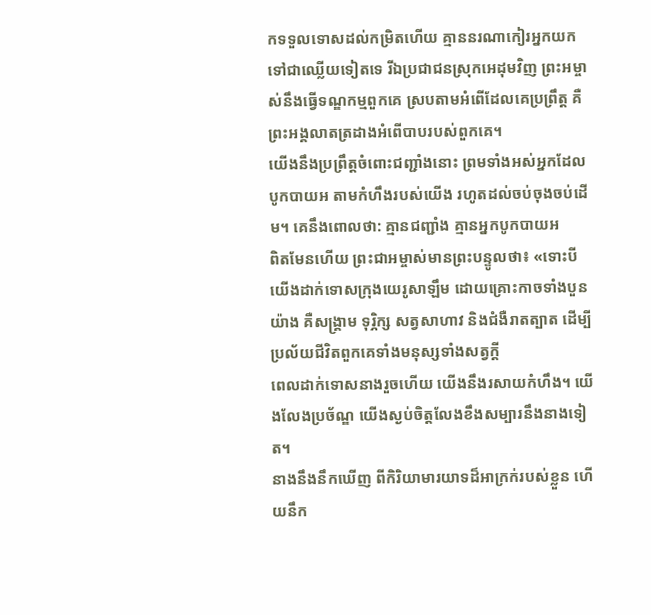កទទួលទោសដល់កម្រិតហើយ គ្មាននរណាកៀរអ្នកយកទៅជាឈ្លើយទៀតទេ រីឯប្រជាជនស្រុកអេដុមវិញ ព្រះអម្ចាស់នឹងធ្វើទណ្ឌកម្មពួកគេ ស្របតាមអំពើដែលគេប្រព្រឹត្ត គឺព្រះអង្គលាតត្រដាងអំពើបាបរបស់ពួកគេ។
យើងនឹងប្រព្រឹត្តចំពោះជញ្ជាំងនោះ ព្រមទាំងអស់អ្នកដែលបូកបាយអ តាមកំហឹងរបស់យើង រហូតដល់ចប់ចុងចប់ដើម។ គេនឹងពោលថា: គ្មានជញ្ជាំង គ្មានអ្នកបូកបាយអ
ពិតមែនហើយ ព្រះជាអម្ចាស់មានព្រះបន្ទូលថា៖ «ទោះបីយើងដាក់ទោសក្រុងយេរូសាឡឹម ដោយគ្រោះកាចទាំងបួនយ៉ាង គឺសង្គ្រាម ទុរ្ភិក្ស សត្វសាហាវ និងជំងឺរាតត្បាត ដើម្បីប្រល័យជីវិតពួកគេទាំងមនុស្សទាំងសត្វក្ដី
ពេលដាក់ទោសនាងរួចហើយ យើងនឹងរសាយកំហឹង។ យើងលែងប្រច័ណ្ឌ យើងស្ងប់ចិត្តលែងខឹងសម្បារនឹងនាងទៀត។
នាងនឹងនឹកឃើញ ពីកិរិយាមារយាទដ៏អាក្រក់របស់ខ្លួន ហើយនឹក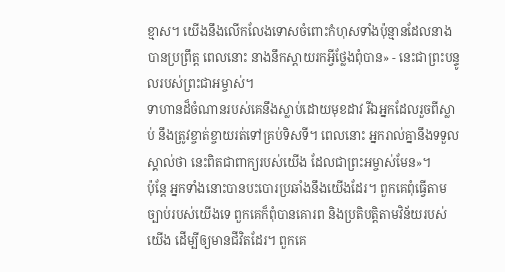ខ្មាស។ យើងនឹងលើកលែងទោសចំពោះកំហុសទាំងប៉ុន្មានដែលនាងបានប្រព្រឹត្ត ពេលនោះ នាងនឹកស្ដាយរកអ្វីថ្លែងពុំបាន» - នេះជាព្រះបន្ទូលរបស់ព្រះជាអម្ចាស់។
ទាហានដ៏ចំណានរបស់គេនឹងស្លាប់ដោយមុខដាវ រីឯអ្នកដែលរួចពីស្លាប់ នឹងត្រូវខ្ចាត់ខ្ចាយរត់ទៅគ្រប់ទិសទី។ ពេលនោះ អ្នករាល់គ្នានឹងទទួលស្គាល់ថា នេះពិតជាពាក្យរបស់យើង ដែលជាព្រះអម្ចាស់មែន»។
ប៉ុន្តែ អ្នកទាំងនោះបានបះបោរប្រឆាំងនឹងយើងដែរ។ ពួកគេពុំធ្វើតាមច្បាប់របស់យើងទេ ពួកគេក៏ពុំបានគោរព និងប្រតិបត្តិតាមវិន័យរបស់យើង ដើម្បីឲ្យមានជីវិតដែរ។ ពួកគេ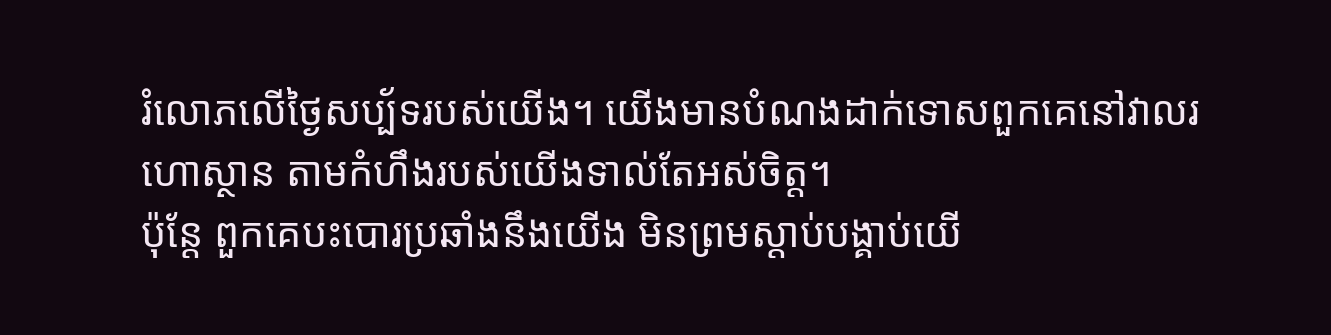រំលោភលើថ្ងៃសប្ប័ទរបស់យើង។ យើងមានបំណងដាក់ទោសពួកគេនៅវាលរហោស្ថាន តាមកំហឹងរបស់យើងទាល់តែអស់ចិត្ត។
ប៉ុន្តែ ពួកគេបះបោរប្រឆាំងនឹងយើង មិនព្រមស្ដាប់បង្គាប់យើ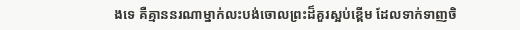ងទេ គឺគ្មាននរណាម្នាក់លះបង់ចោលព្រះដ៏គួរស្អប់ខ្ពើម ដែលទាក់ទាញចិ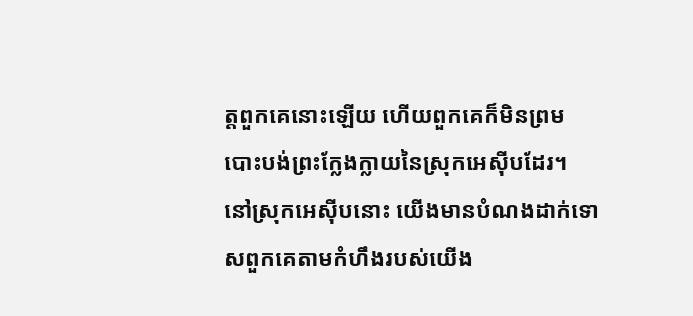ត្តពួកគេនោះឡើយ ហើយពួកគេក៏មិនព្រមបោះបង់ព្រះក្លែងក្លាយនៃស្រុកអេស៊ីបដែរ។ នៅស្រុកអេស៊ីបនោះ យើងមានបំណងដាក់ទោសពួកគេតាមកំហឹងរបស់យើង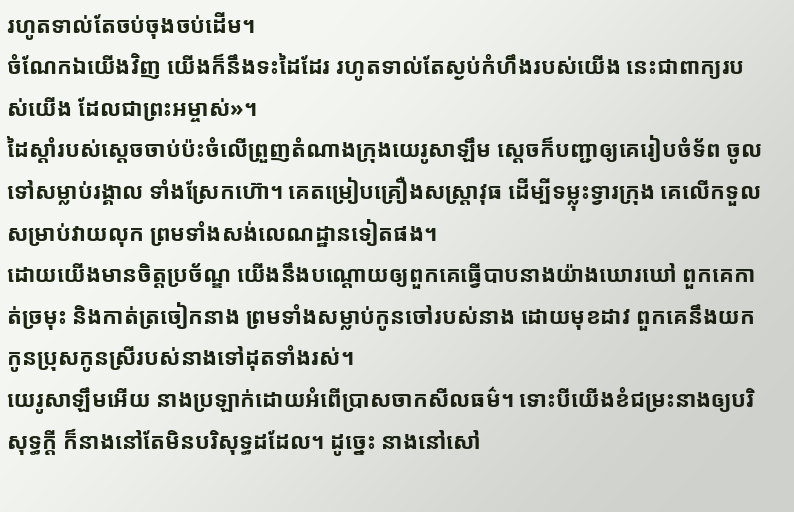រហូតទាល់តែចប់ចុងចប់ដើម។
ចំណែកឯយើងវិញ យើងក៏នឹងទះដៃដែរ រហូតទាល់តែស្ងប់កំហឹងរបស់យើង នេះជាពាក្យរបស់យើង ដែលជាព្រះអម្ចាស់»។
ដៃស្ដាំរបស់ស្ដេចចាប់ប៉ះចំលើព្រួញតំណាងក្រុងយេរូសាឡឹម ស្ដេចក៏បញ្ជាឲ្យគេរៀបចំទ័ព ចូលទៅសម្លាប់រង្គាល ទាំងស្រែកហ៊ោ។ គេតម្រៀបគ្រឿងសស្ត្រាវុធ ដើម្បីទម្លុះទ្វារក្រុង គេលើកទួលសម្រាប់វាយលុក ព្រមទាំងសង់លេណដ្ឋានទៀតផង។
ដោយយើងមានចិត្តប្រច័ណ្ឌ យើងនឹងបណ្ដោយឲ្យពួកគេធ្វើបាបនាងយ៉ាងឃោរឃៅ ពួកគេកាត់ច្រមុះ និងកាត់ត្រចៀកនាង ព្រមទាំងសម្លាប់កូនចៅរបស់នាង ដោយមុខដាវ ពួកគេនឹងយកកូនប្រុសកូនស្រីរបស់នាងទៅដុតទាំងរស់។
យេរូសាឡឹមអើយ នាងប្រឡាក់ដោយអំពើប្រាសចាកសីលធម៌។ ទោះបីយើងខំជម្រះនាងឲ្យបរិសុទ្ធក្ដី ក៏នាងនៅតែមិនបរិសុទ្ធដដែល។ ដូច្នេះ នាងនៅសៅ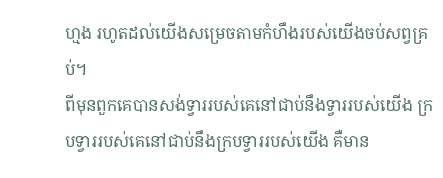ហ្មង រហូតដល់យើងសម្រេចតាមកំហឹងរបស់យើងចប់សព្វគ្រប់។
ពីមុនពួកគេបានសង់ទ្វាររបស់គេនៅជាប់នឹងទ្វាររបស់យើង ក្របទ្វាររបស់គេនៅជាប់នឹងក្របទ្វាររបស់យើង គឺមាន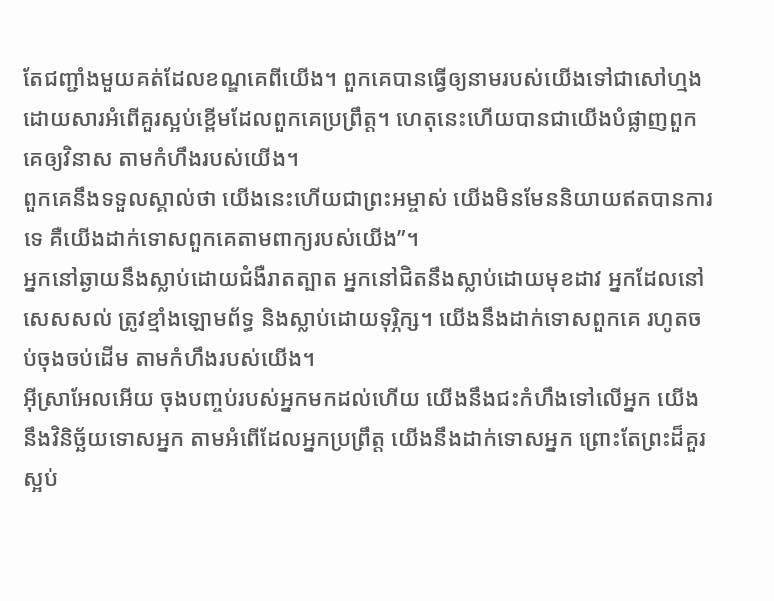តែជញ្ជាំងមួយគត់ដែលខណ្ឌគេពីយើង។ ពួកគេបានធ្វើឲ្យនាមរបស់យើងទៅជាសៅហ្មង ដោយសារអំពើគួរស្អប់ខ្ពើមដែលពួកគេប្រព្រឹត្ត។ ហេតុនេះហើយបានជាយើងបំផ្លាញពួកគេឲ្យវិនាស តាមកំហឹងរបស់យើង។
ពួកគេនឹងទទួលស្គាល់ថា យើងនេះហើយជាព្រះអម្ចាស់ យើងមិនមែននិយាយឥតបានការទេ គឺយើងដាក់ទោសពួកគេតាមពាក្យរបស់យើង”។
អ្នកនៅឆ្ងាយនឹងស្លាប់ដោយជំងឺរាតត្បាត អ្នកនៅជិតនឹងស្លាប់ដោយមុខដាវ អ្នកដែលនៅសេសសល់ ត្រូវខ្មាំងឡោមព័ទ្ធ និងស្លាប់ដោយទុរ្ភិក្ស។ យើងនឹងដាក់ទោសពួកគេ រហូតចប់ចុងចប់ដើម តាមកំហឹងរបស់យើង។
អ៊ីស្រាអែលអើយ ចុងបញ្ចប់របស់អ្នកមកដល់ហើយ យើងនឹងជះកំហឹងទៅលើអ្នក យើងនឹងវិនិច្ឆ័យទោសអ្នក តាមអំពើដែលអ្នកប្រព្រឹត្ត យើងនឹងដាក់ទោសអ្នក ព្រោះតែព្រះដ៏គួរស្អប់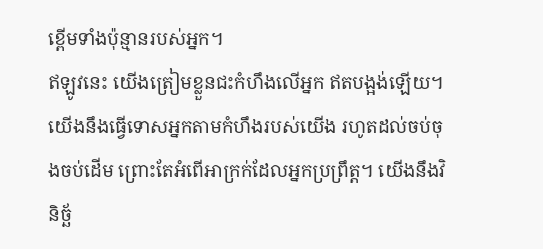ខ្ពើមទាំងប៉ុន្មានរបស់អ្នក។
ឥឡូវនេះ យើងត្រៀមខ្លួនជះកំហឹងលើអ្នក ឥតបង្អង់ឡើយ។ យើងនឹងធ្វើទោសអ្នកតាមកំហឹងរបស់យើង រហូតដល់ចប់ចុងចប់ដើម ព្រោះតែអំពើអាក្រក់ដែលអ្នកប្រព្រឹត្ត។ យើងនឹងវិនិច្ឆ័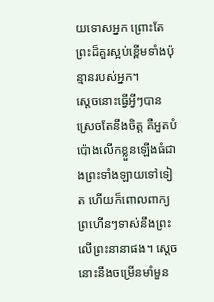យទោសអ្នក ព្រោះតែព្រះដ៏គួរស្អប់ខ្ពើមទាំងប៉ុន្មានរបស់អ្នក។
ស្ដេចនោះធ្វើអ្វីៗបានស្រេចតែនឹងចិត្ត គឺអួតបំប៉ោងលើកខ្លួនឡើងធំជាងព្រះទាំងឡាយទៅទៀត ហើយក៏ពោលពាក្យព្រហើនៗទាស់នឹងព្រះលើព្រះនានាផង។ ស្ដេចនោះនឹងចម្រើនមាំមួន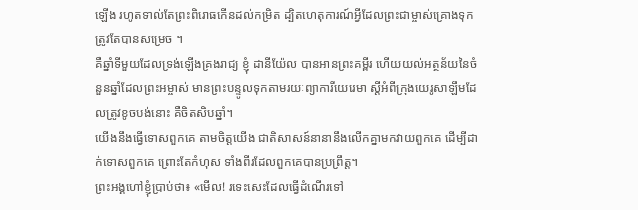ឡើង រហូតទាល់តែព្រះពិរោធកើនដល់កម្រិត ដ្បិតហេតុការណ៍អ្វីដែលព្រះជាម្ចាស់គ្រោងទុកត្រូវតែបានសម្រេច ។
គឺឆ្នាំទីមួយដែលទ្រង់ឡើងគ្រងរាជ្យ ខ្ញុំ ដានីយ៉ែល បានអានព្រះគម្ពីរ ហើយយល់អត្ថន័យនៃចំនួនឆ្នាំដែលព្រះអម្ចាស់ មានព្រះបន្ទូលទុកតាមរយៈព្យាការីយេរេមា ស្ដីអំពីក្រុងយេរូសាឡឹមដែលត្រូវខូចបង់នោះ គឺចិតសិបឆ្នាំ។
យើងនឹងធ្វើទោសពួកគេ តាមចិត្តយើង ជាតិសាសន៍នានានឹងលើកគ្នាមកវាយពួកគេ ដើម្បីដាក់ទោសពួកគេ ព្រោះតែកំហុស ទាំងពីរដែលពួកគេបានប្រព្រឹត្ត។
ព្រះអង្គហៅខ្ញុំប្រាប់ថា៖ «មើល! រទេះសេះដែលធ្វើដំណើរទៅ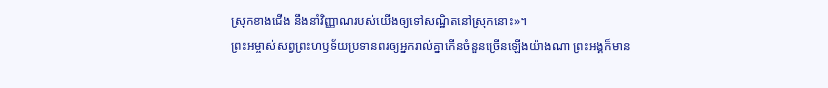ស្រុកខាងជើង នឹងនាំវិញ្ញាណរបស់យើងឲ្យទៅសណ្ឋិតនៅស្រុកនោះ»។
ព្រះអម្ចាស់សព្វព្រះហឫទ័យប្រទានពរឲ្យអ្នករាល់គ្នាកើនចំនួនច្រើនឡើងយ៉ាងណា ព្រះអង្គក៏មាន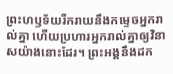ព្រះហឫទ័យរីករាយនឹងកម្ទេចអ្នករាល់គ្នា ហើយប្រហារអ្នករាល់គ្នាឲ្យវិនាសយ៉ាងនោះដែរ។ ព្រះអង្គនឹងដក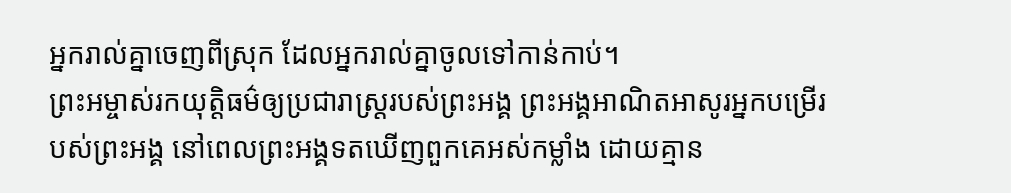អ្នករាល់គ្នាចេញពីស្រុក ដែលអ្នករាល់គ្នាចូលទៅកាន់កាប់។
ព្រះអម្ចាស់រកយុត្តិធម៌ឲ្យប្រជារាស្ត្ររបស់ព្រះអង្គ ព្រះអង្គអាណិតអាសូរអ្នកបម្រើរបស់ព្រះអង្គ នៅពេលព្រះអង្គទតឃើញពួកគេអស់កម្លាំង ដោយគ្មាន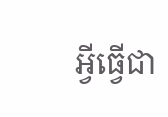អ្វីធ្វើជា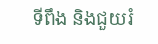ទីពឹង និងជួយរំ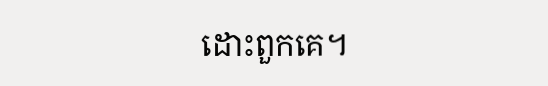ដោះពួកគេ។